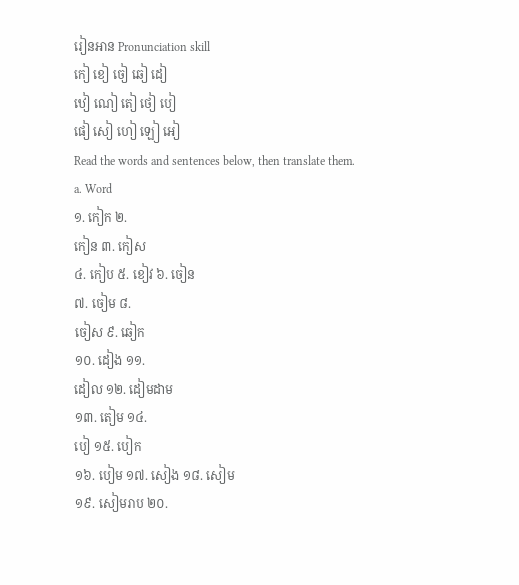រៀនអាន Pronunciation skill
កៀ ខៀ ចៀ ឆៀ ដៀ
ឋៀ ណៀ តៀ ថៀ បៀ
ផៀ សៀ ហៀ ឡៀ អៀ
Read the words and sentences below, then translate them.
a. Word
១. កៀក ២.
កៀន ៣. កៀស
៤. កៀប ៥. ខៀវ ៦. ចៀន
៧. ចៀម ៨.
ចៀស ៩. ឆៀក
១០. ដៀង ១១.
ដៀល ១២. ដៀមដាម
១៣. តៀម ១៤.
បៀ ១៥. បៀក
១៦. បៀម ១៧. សៀង ១៨. សៀម
១៩. សៀមរាប ២០.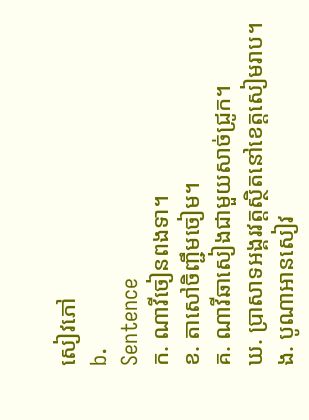សៀវភៅ
b.
Sentence
ក. ណាវីចៀនពងទា។
ខ. តាសៅចិញ្ជឹមចៀម។
គ. ណាវីឆាសៀងជាមួយសាច់ជ្រូក។
ឃ. ប្រាសាទអង្គរវត្តស្ថិតនៅខេត្តសៀមរាប។
ង. បូណាអានសៀវ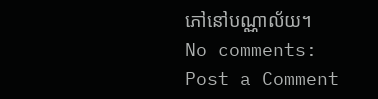ភៅនៅបណ្ណាល័យ។
No comments:
Post a Comment